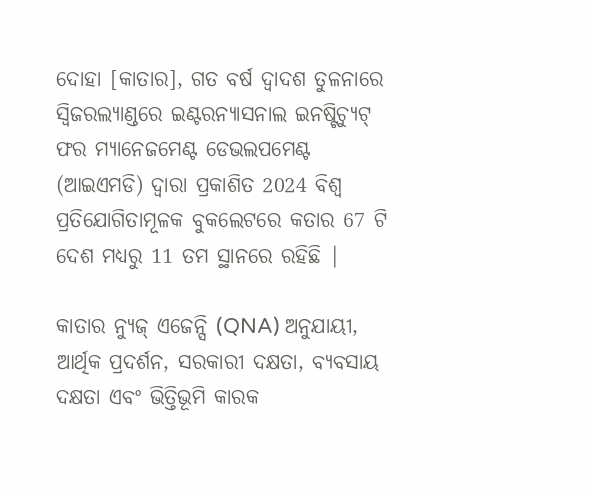ଦୋହା [କାତାର], ଗତ ବର୍ଷ ଦ୍ୱାଦଶ ତୁଳନାରେ ସ୍ୱିଜରଲ୍ୟାଣ୍ଡରେ ଇଣ୍ଟରନ୍ୟାସନାଲ ଇନଷ୍ଟିଚ୍ୟୁଟ୍ ଫର ମ୍ୟାନେଜମେଣ୍ଟ ଡେଭଲପମେଣ୍ଟ (ଆଇଏମଡି) ଦ୍ୱାରା ପ୍ରକାଶିତ 2024 ବିଶ୍ୱ ପ୍ରତିଯୋଗିତାମୂଳକ ବୁକଲେଟରେ କତାର 67 ଟି ଦେଶ ମଧ୍ୟରୁ 11 ତମ ସ୍ଥାନରେ ରହିଛି |

କାତାର ନ୍ୟୁଜ୍ ଏଜେନ୍ସି (QNA) ଅନୁଯାୟୀ, ଆର୍ଥିକ ପ୍ରଦର୍ଶନ, ସରକାରୀ ଦକ୍ଷତା, ବ୍ୟବସାୟ ଦକ୍ଷତା ଏବଂ ଭିତ୍ତିଭୂମି କାରକ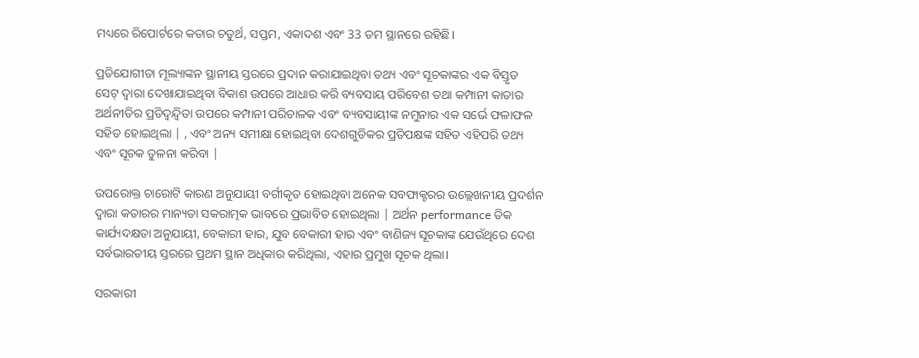ମଧ୍ୟରେ ରିପୋର୍ଟରେ କତାର ଚତୁର୍ଥ, ସପ୍ତମ, ଏକାଦଶ ଏବଂ 33 ତମ ସ୍ଥାନରେ ରହିଛି।

ପ୍ରତିଯୋଗୀତା ମୂଲ୍ୟାଙ୍କନ ସ୍ଥାନୀୟ ସ୍ତରରେ ପ୍ରଦାନ କରାଯାଇଥିବା ତଥ୍ୟ ଏବଂ ସୂଚକାଙ୍କର ଏକ ବିସ୍ତୃତ ସେଟ୍ ଦ୍ୱାରା ଦେଖାଯାଇଥିବା ବିକାଶ ଉପରେ ଆଧାର କରି ବ୍ୟବସାୟ ପରିବେଶ ତଥା କମ୍ପାନୀ କାତାର ଅର୍ଥନୀତିର ପ୍ରତିଦ୍ୱନ୍ଦ୍ୱିତା ଉପରେ କମ୍ପାନୀ ପରିଚାଳକ ଏବଂ ବ୍ୟବସାୟୀଙ୍କ ନମୁନାର ଏକ ସର୍ଭେ ଫଳାଫଳ ସହିତ ହୋଇଥିଲା | , ଏବଂ ଅନ୍ୟ ସମୀକ୍ଷା ହୋଇଥିବା ଦେଶଗୁଡିକର ପ୍ରତିପକ୍ଷଙ୍କ ସହିତ ଏହିପରି ତଥ୍ୟ ଏବଂ ସୂଚକ ତୁଳନା କରିବା |

ଉପରୋକ୍ତ ଚାରୋଟି କାରଣ ଅନୁଯାୟୀ ବର୍ଗୀକୃତ ହୋଇଥିବା ଅନେକ ସବଫାକ୍ଟରର ଉଲ୍ଲେଖନୀୟ ପ୍ରଦର୍ଶନ ଦ୍ୱାରା କତାରର ମାନ୍ୟତା ସକରାତ୍ମକ ଭାବରେ ପ୍ରଭାବିତ ହୋଇଥିଲା | ଅର୍ଥନ performance ତିକ କାର୍ଯ୍ୟଦକ୍ଷତା ଅନୁଯାୟୀ, ବେକାରୀ ହାର, ଯୁବ ବେକାରୀ ହାର ଏବଂ ବାଣିଜ୍ୟ ସୂଚକାଙ୍କ ଯେଉଁଥିରେ ଦେଶ ସର୍ବଭାରତୀୟ ସ୍ତରରେ ପ୍ରଥମ ସ୍ଥାନ ଅଧିକାର କରିଥିଲା, ଏହାର ପ୍ରମୁଖ ସୂଚକ ଥିଲା।

ସରକାରୀ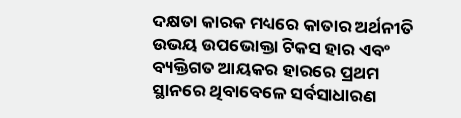ଦକ୍ଷତା କାରକ ମଧ୍ୟରେ କାତାର ଅର୍ଥନୀତି ଉଭୟ ଉପଭୋକ୍ତା ଟିକସ ହାର ଏବଂ ବ୍ୟକ୍ତିଗତ ଆୟକର ହାରରେ ପ୍ରଥମ ସ୍ଥାନରେ ଥିବାବେଳେ ସର୍ବସାଧାରଣ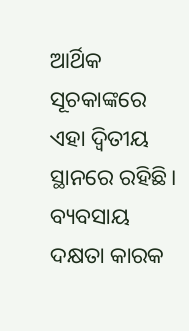ଆର୍ଥିକ ସୂଚକାଙ୍କରେ ଏହା ଦ୍ୱିତୀୟ ସ୍ଥାନରେ ରହିଛି। ବ୍ୟବସାୟ ଦକ୍ଷତା କାରକ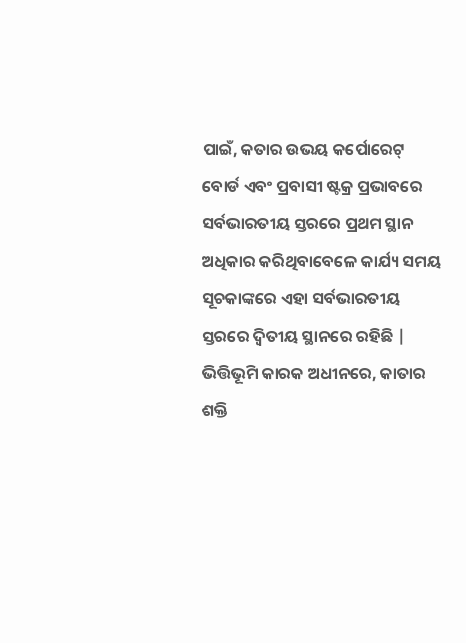ପାଇଁ, କତାର ଉଭୟ କର୍ପୋରେଟ୍ ବୋର୍ଡ ଏବଂ ପ୍ରବାସୀ ଷ୍ଟକ୍ର ପ୍ରଭାବରେ ସର୍ବଭାରତୀୟ ସ୍ତରରେ ପ୍ରଥମ ସ୍ଥାନ ଅଧିକାର କରିଥିବାବେଳେ କାର୍ଯ୍ୟ ସମୟ ସୂଚକାଙ୍କରେ ଏହା ସର୍ବଭାରତୀୟ ସ୍ତରରେ ଦ୍ୱିତୀୟ ସ୍ଥାନରେ ରହିଛି | ଭିତ୍ତିଭୂମି କାରକ ଅଧୀନରେ, କାତାର ଶକ୍ତି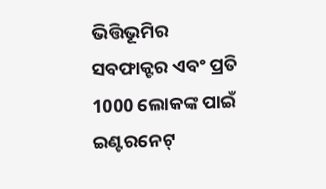ଭିତ୍ତିଭୂମିର ସବଫାକ୍ଟର ଏବଂ ପ୍ରତି 1000 ଲୋକଙ୍କ ପାଇଁ ଇଣ୍ଟରନେଟ୍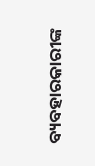ବ୍ୟବହାରକାରୀଙ୍କ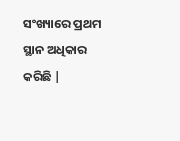ସଂଖ୍ୟାରେ ପ୍ରଥମ ସ୍ଥାନ ଅଧିକାର କରିଛି |